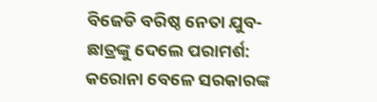ବିଜେଡି ବରିଷ୍ଠ ନେତା ଯୁବ-ଛାତ୍ରଙ୍କୁ ଦେଲେ ପରାମର୍ଶ: କରୋନା ବେଳେ ସରକାରଙ୍କ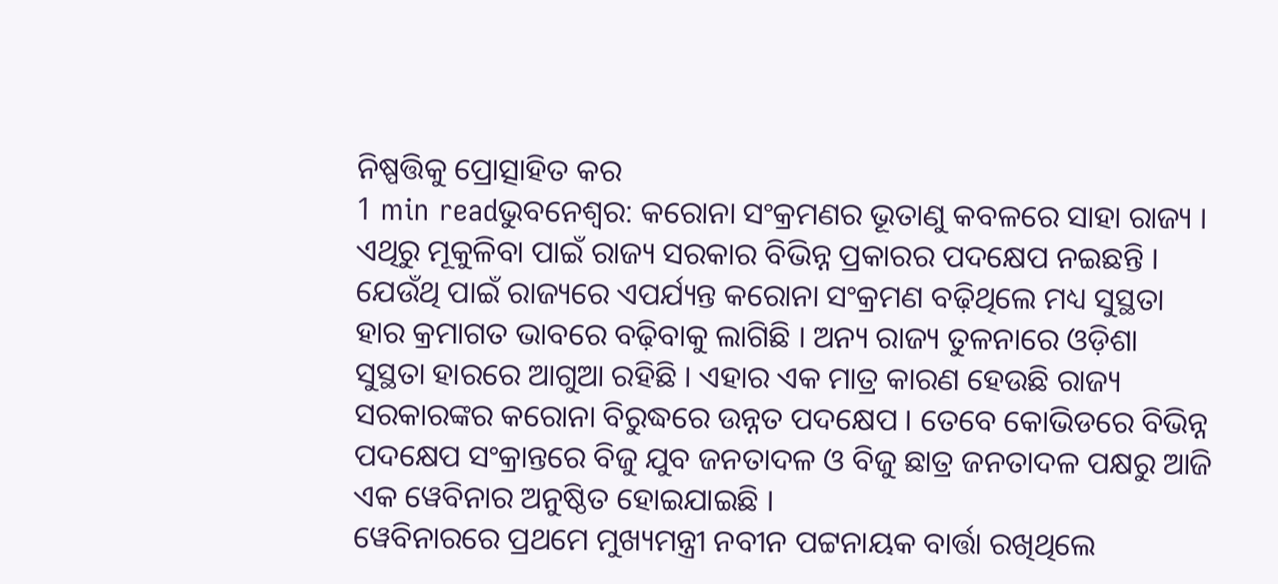ନିଷ୍ପତ୍ତିକୁ ପ୍ରୋତ୍ସାହିତ କର
1 min readଭୁବନେଶ୍ୱର: କରୋନା ସଂକ୍ରମଣର ଭୂତାଣୁ କବଳରେ ସାହା ରାଜ୍ୟ । ଏଥିରୁ ମୂକୁଳିବା ପାଇଁ ରାଜ୍ୟ ସରକାର ବିଭିନ୍ନ ପ୍ରକାରର ପଦକ୍ଷେପ ନଇଛନ୍ତି । ଯେଉଁଥି ପାଇଁ ରାଜ୍ୟରେ ଏପର୍ଯ୍ୟନ୍ତ କରୋନା ସଂକ୍ରମଣ ବଢ଼ିଥିଲେ ମଧ୍ୟ ସୁସ୍ଥତା ହାର କ୍ରମାଗତ ଭାବରେ ବଢ଼ିବାକୁ ଲାଗିଛି । ଅନ୍ୟ ରାଜ୍ୟ ତୁଳନାରେ ଓଡ଼ିଶା ସୁସ୍ଥତା ହାରରେ ଆଗୁଆ ରହିଛି । ଏହାର ଏକ ମାତ୍ର କାରଣ ହେଉଛି ରାଜ୍ୟ ସରକାରଙ୍କର କରୋନା ବିରୁଦ୍ଧରେ ଉନ୍ନତ ପଦକ୍ଷେପ । ତେବେ କୋଭିଡରେ ବିଭିନ୍ନ ପଦକ୍ଷେପ ସଂକ୍ରାନ୍ତରେ ବିଜୁ ଯୁବ ଜନତାଦଳ ଓ ବିଜୁ ଛାତ୍ର ଜନତାଦଳ ପକ୍ଷରୁ ଆଜି ଏକ ୱେବିନାର ଅନୁଷ୍ଠିତ ହୋଇଯାଇଛି ।
ୱେବିନାରରେ ପ୍ରଥମେ ମୁଖ୍ୟମନ୍ତ୍ରୀ ନବୀନ ପଟ୍ଟନାୟକ ବାର୍ତ୍ତା ରଖିଥିଲେ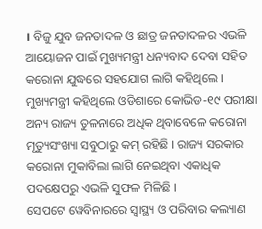। ବିଜୁ ଯୁବ ଜନତାଦଳ ଓ ଛାତ୍ର ଜନତାଦଳର ଏଭଳି ଆୟୋଜନ ପାଇଁ ମୁଖ୍ୟମନ୍ତ୍ରୀ ଧନ୍ୟବାଦ ଦେବା ସହିତ କରୋନା ଯୁଦ୍ଧରେ ସହଯୋଗ ଲାଗି କହିଥିଲେ । ମୁଖ୍ୟମନ୍ତ୍ରୀ କହିଥିଲେ ଓଡିଶାରେ କୋଭିଡ-୧୯ ପରୀକ୍ଷା ଅନ୍ୟ ରାଜ୍ୟ ତୁଳନାରେ ଅଧିକ ଥିବାବେଳେ କରୋନା ମୃତ୍ୟୁସଂଖ୍ୟା ସବୁଠାରୁ କମ୍ ରହିଛି । ରାଜ୍ୟ ସରକାର କରୋନା ମୁକାବିଲା ଲାଗି ନେଇଥିବା ଏକାଧିକ ପଦକ୍ଷେପରୁ ଏଭଳି ସୁଫଳ ମିଳିଛି ।
ସେପଟେ ୱେବିନାରରେ ସ୍ୱାସ୍ଥ୍ୟ ଓ ପରିବାର କଲ୍ୟାଣ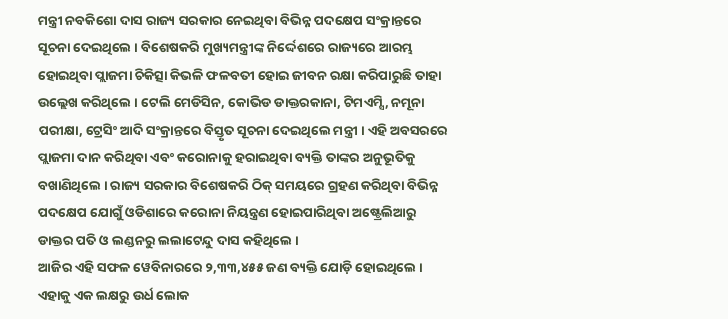ମନ୍ତ୍ରୀ ନବକିଶୋ ଦାସ ରାଜ୍ୟ ସରକାର ନେଇଥିବା ବିଭିନ୍ନ ପଦକ୍ଷେପ ସଂକ୍ରାନ୍ତରେ ସୂଚନା ଦେଇଥିଲେ । ବିଶେଷକରି ମୁଖ୍ୟମନ୍ତ୍ରୀଙ୍କ ନିର୍ଦ୍ଦେଶରେ ରାଜ୍ୟରେ ଆରମ୍ଭ ହୋଇଥିବା ପ୍ଲାଜମା ଚିକିତ୍ସା କିଭଳି ଫଳବତୀ ହୋଇ ଜୀବନ ରକ୍ଷା କରିପାରୁଛି ତାହା ଉଲ୍ଲେଖ କରିଥିଲେ । ଟେଲି ମେଡିସିନ, କୋଭିଡ ଡାକ୍ତରକାନା, ଟିମଏମ୍ସି, ନମୂନା ପରୀକ୍ଷା, ଟ୍ରେସିଂ ଆଦି ସଂକ୍ରାନ୍ତରେ ବିସ୍ତୃତ ସୂଚନା ଦେଇଥିଲେ ମନ୍ତ୍ରୀ । ଏହି ଅବସରରେ ପ୍ଲାଜମା ଦାନ କରିଥିବା ଏବଂ କରୋନାକୁ ହରାଇଥିବା ବ୍ୟକ୍ତି ତାଙ୍କର ଅନୁଭୂତିକୁ ବଖାଣିଥିଲେ । ରାଜ୍ୟ ସରକାର ବିଶେଷକରି ଠିକ୍ ସମୟରେ ଗ୍ରହଣ କରିଥିବା ବିଭିନ୍ନ ପଦକ୍ଷେପ ଯୋଗୁଁ ଓଡିଶାରେ କରୋନା ନିୟନ୍ତ୍ରଣ ହୋଇପାରିଥିବା ଅଷ୍ଟ୍ରେଲିଆରୁ ଡାକ୍ତର ପତି ଓ ଲଣ୍ଡନରୁ ଲଲାଟେନ୍ଦୁ ଦାସ କହିଥିଲେ ।
ଆଜିର ଏହି ସଫଳ ୱେବିନାରରେ ୨,୩୩,୪୫୫ ଜଣ ବ୍ୟକ୍ତି ଯୋଡ଼ି ହୋଇଥିଲେ । ଏହାକୁ ଏକ ଲକ୍ଷରୁ ଉର୍ଧ ଲୋକ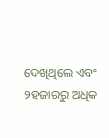ଦେଖିଥିଲେ ଏବଂ ୨ହଜାରରୁ ଅଧିକ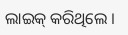ଲାଇକ୍ କରିଥିଲେ ।